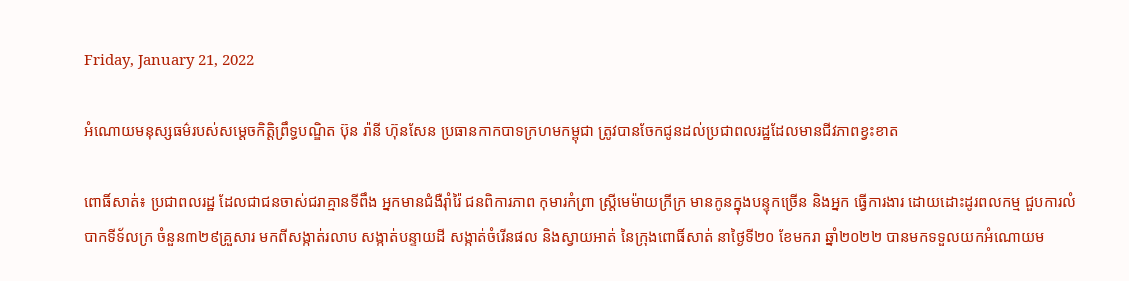Friday, January 21, 2022

អំណោយមនុស្សធម៌របស់សម្តេចកិត្តិព្រឹទ្ធបណ្ឌិត ប៊ុន រ៉ានី ហ៊ុនសែន ប្រធានកាកបាទក្រហមកម្ពុជា ត្រូវបានចែកជូនដល់ប្រជាពលរដ្ឋដែលមានជីវភាពខ្វះខាត

ពោធិ៍សាត់៖ ប្រជាពលរដ្ឋ ដែលជាជនចាស់ជរាគ្មានទីពឹង អ្នកមានជំងឺរ៉ាំរ៉ៃ ជនពិការភាព កុមារកំព្រា ស្ត្រីមេម៉ាយក្រីក្រ មានកូនក្នុងបន្ទុកច្រើន និងអ្នក ធ្វើការងារ ដោយដោះដូរពលកម្ម ជួបការលំបាកទីទ័លក្រ ចំនួន៣២៩គ្រួសារ មកពីសង្កាត់រលាប សង្កាត់បន្ទាយដី សង្កាត់ចំរើនផល និងស្វាយអាត់ នៃក្រុងពោធិ៍សាត់ នាថ្ងៃទី២០ ខែមករា ឆ្នាំ២០២២ បានមកទទួលយកអំណោយម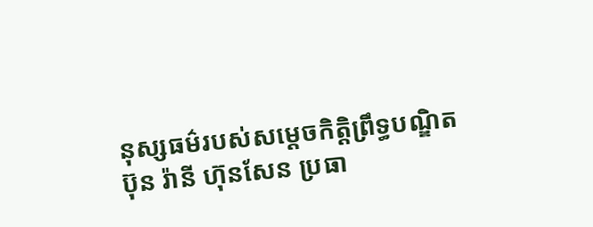នុស្សធម៌របស់សម្តេចកិត្តិព្រឹទ្ធបណ្ឌិត ប៊ុន រ៉ានី ហ៊ុនសែន ប្រធា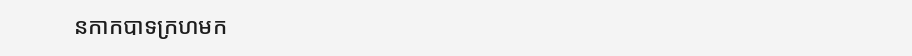នកាកបាទក្រហមក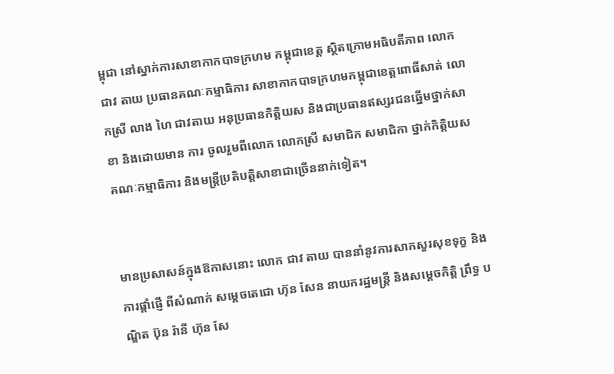ម្ពុជា នៅស្នាក់ការសាខាកាកបាទក្រហម កម្ពុជាខេត្ត ស្ថិតក្រោមអធិបតីភាព លោក ជាវ តាយ ប្រធានគណៈកម្មាធិការ សាខាកាកបាទក្រហមកម្ពុជាខេត្តពោធិ៍សាត់ លោកស្រី លាង ហៃ ជាវតាយ អនុប្រធានកិត្តិយស និងជាប្រធានឥស្សរជនឆ្នើមថ្នាក់សាខា និងដោយមាន ការ ចូលរួមពីលោក លោកស្រី សមាជិក សមាជិកា ថ្នាក់កិត្តិយស គណៈកម្មាធិការ និងមន្ត្រីប្រតិបត្តិសាខាជាច្រើននាក់ទៀត។


មានប្រសាសន៍ក្នុងឱកាសនោះ លោក ជាវ តាយ បាននាំនូវការសាកសួរសុខទុក្ខ និងការផ្តាំផ្ញើ ពីសំណាក់ សម្តេចតេជោ ហ៊ុន សែន នាយករដ្ឋមន្ត្រី និងសម្តេចកិត្តិ ព្រឹទ្ធ បណ្ឌិត ប៊ុន រ៉ានី ហ៊ុន សែ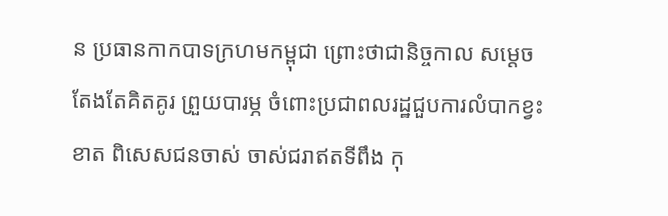ន ប្រធានកាកបាទក្រហមកម្ពុជា ព្រោះថាជានិច្ចកាល សម្តេចតែងតែគិតគូរ ព្រួយបារម្ភ ចំពោះប្រជាពលរដ្ឋជួបការលំបាកខ្វះខាត ពិសេសជនចាស់ ចាស់ជរាឥតទីពឹង កុ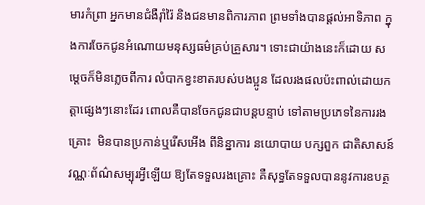មារកំព្រា អ្នកមានជំងឺរ៉ាំរ៉ៃ និងជនមានពិការភាព ព្រមទាំងបានផ្តល់អាទិភាព ក្នុងការចែកជូនអំណោយមនុស្សធម៌គ្រប់គ្រួសារ។ ទោះជាយ៉ាងនេះក៏ដោយ សម្តេចក៏មិនភ្លេចពីការ លំបាកខ្វះខាតរបស់បងប្អូន ដែលរងផលប៉ះពាល់ដោយកត្តាផ្សេងៗនោះដែរ ពោលគឺបានចែកជូនជាបន្តបន្ទាប់ ទៅតាមប្រភេទនៃការរងគ្រោះ  មិនបានប្រកាន់ឬរើសអើង ពីនិន្នាការ នយោបាយ បក្សពួក ជាតិសាសន៍ វណ្ណៈព័ណ៌សម្បុរអ្វីឡើយ ឱ្យតែទទួលរងគ្រោះ គឺសុទ្ធតែទទួលបាននូវការឧបត្ថ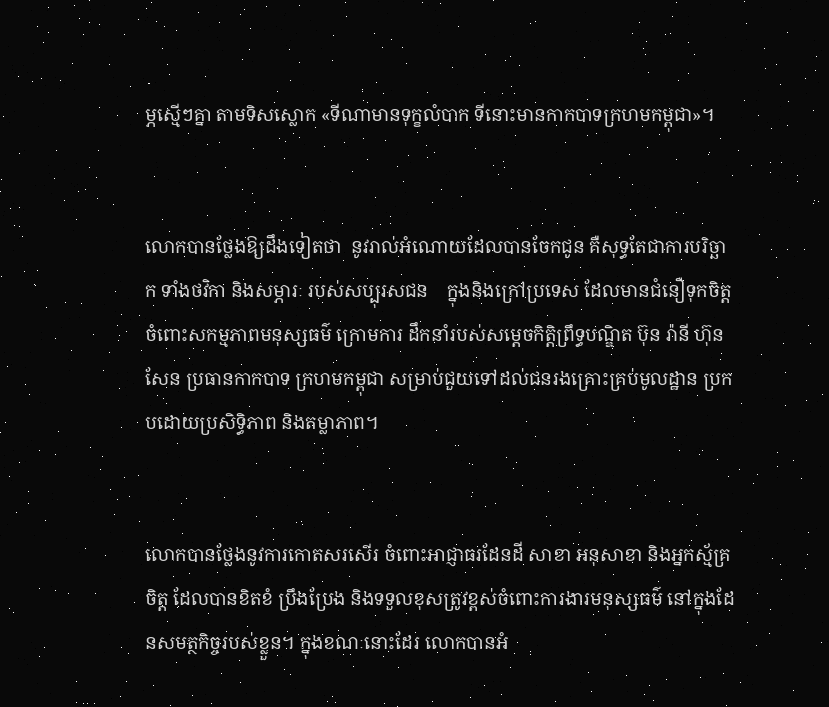ម្ភស្មើៗគ្នា តាមទិសស្លោក «ទីណាមានទុក្ខលំបាក ទីនោះមានកាកបាទក្រហមកម្ពុជា»។


លោកបានថ្លែងឱ្យដឹងទៀតថា  នូវរាល់អំណោយដែលបានចែកជូន គឺសុទ្ធតែជាការបរិច្ឆាក ទាំងថវិកា និងសម្ភារៈ របស់សប្បុរសជន    ក្នុងនិងក្រៅប្រទេស ដែលមានជំនឿទុកចិត្ត ចំពោះសកម្មភាពមនុស្សធម៌ ក្រោមការ ដឹកនាំរបស់សម្តេចកិត្តិព្រឹទ្ធបណ្ឌិត ប៊ុន រ៉ានី ហ៊ុន  សែន ប្រធានកាកបាទ ក្រហមកម្ពុជា សម្រាប់ជួយទៅដល់ជនរងគ្រោះគ្រប់មូលដ្ឋាន ប្រកបដោយប្រសិទ្ធិភាព និងតម្លាភាព។


លោកបានថ្លែងនូវការកោតសរសើរ ចំពោះអាជ្ញាធរដែនដី សាខា អនុសាខា និងអ្នកស្ម័គ្រចិត្ត ដែលបានខិតខំ ប្រឹងប្រែង និងទទួលខុសត្រូវខ្ពស់ចំពោះការងារមនុស្សធម៌ នៅក្នុងដែនសមត្ថកិច្ចរបស់ខ្លួន។ ក្នុងខណៈនោះដែរ លោកបានអំ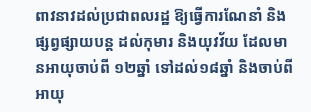ពាវនាវដល់ប្រជាពលរដ្ឋ ឱ្យធ្វើការណែនាំ និងផ្សព្វផ្សាយបន្ត ដល់កុមារ និងយុវវ័យ ដែលមានអាយុចាប់ពី ១២ឆ្នាំ ទៅដល់១៨ឆ្នាំ និងចាប់ពីអាយុ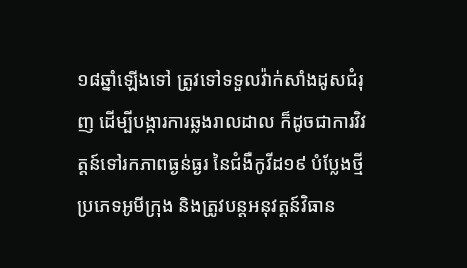១៨ឆ្នាំឡើងទៅ ត្រូវទៅទទួលវ៉ាក់សាំងដូសជំរុញ ដើម្បីបង្ការការឆ្លងរាលដាល ក៏ដូចជាការវិវត្តន៍ទៅរកភាពធ្ងន់ធ្ងរ នៃជំងឺកូវីដ១៩ បំប្លែងថ្មី ប្រភេទអូមីក្រុង និងត្រូវបន្តអនុវត្តន៍វិធាន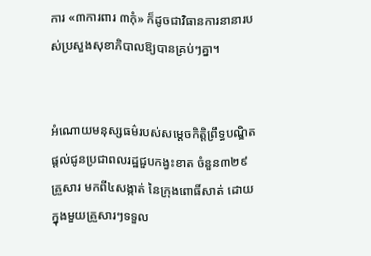ការ «៣ការពារ ៣កុំ» ក៏ដូចជាវិធានការនានារបស់ប្រសួងសុខាភិបាលឱ្យបានគ្រប់ៗគ្នា។


អំណោយមនុស្សធម៌របស់សម្តេចកិត្តិព្រឹទ្ធបណ្ឌិត ផ្តល់ជូនប្រជាពលរដ្ឋជួបកង្វះខាត ចំនួន៣២៩ គ្រួសារ មកពី៤សង្កាត់ នៃក្រុងពោធិ៍សាត់ ដោយ ក្នុងមួយគ្រួសារៗទទួល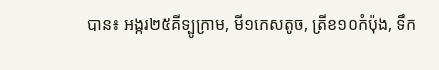បាន៖ អង្ករ២៥គីទ្បូក្រាម, មី១កេសតូច, ត្រីខ១០កំប៉ុង, ទឹក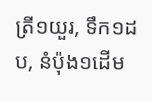ត្រី១យួរ, ទឹក១ដប, នំប៉ុង១ដើម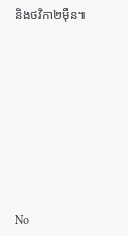និងថវិកា២ម៉ឺន៕









No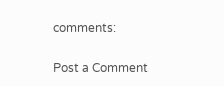comments:

Post a Comment